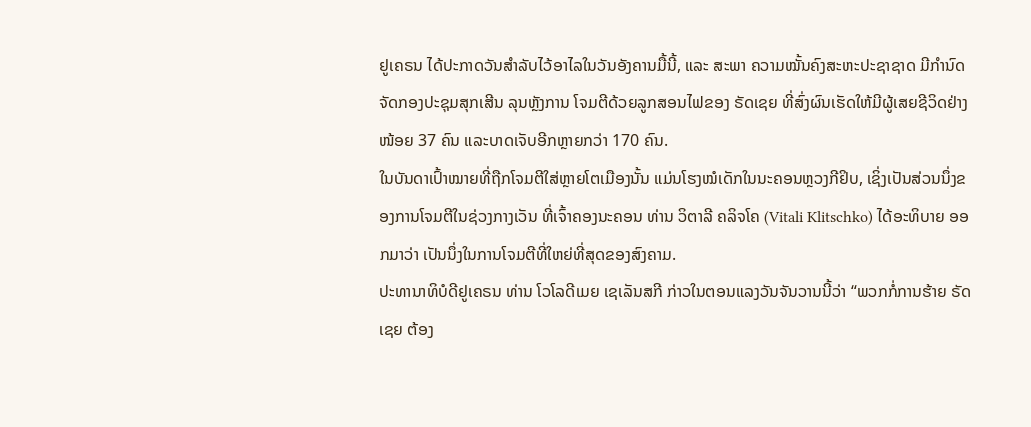ຢູເຄຣນ ໄດ້ປະກາດວັນສໍາລັບໄວ້ອາໄລໃນວັນອັງຄານມື້ນີ້, ແລະ ສະພາ ຄວາມໝັ້ນຄົງສະຫະປະຊາຊາດ ມີກຳນົດຈັດກອງປະຊຸມສຸກເສີນ ລຸນຫຼັງການ ໂຈມຕີດ້ວຍລູກສອນໄຟຂອງ ຣັດເຊຍ ທີ່ສົ່ງຜົນເຮັດໃຫ້ມີຜູ້ເສຍຊີວິດຢ່າງໜ້ອຍ 37 ຄົນ ແລະບາດເຈັບອີກຫຼາຍກວ່າ 170 ຄົນ.
ໃນບັນດາເປົ້າໝາຍທີ່ຖືກໂຈມຕີໃສ່ຫຼາຍໂຕເມືອງນັ້ນ ແມ່ນໂຮງໝໍເດັກໃນນະຄອນຫຼວງກີຢິບ, ເຊິ່ງເປັນສ່ວນນຶ່ງຂອງການໂຈມຕີໃນຊ່ວງກາງເວັນ ທີ່ເຈົ້າຄອງນະຄອນ ທ່ານ ວິຕາລີ ຄລິຈໂຄ (Vitali Klitschko) ໄດ້ອະທິບາຍ ອອກມາວ່າ ເປັນນຶ່ງໃນການໂຈມຕີທີ່ໃຫຍ່ທີ່ສຸດຂອງສົງຄາມ.
ປະທານາທິບໍດີຢູເຄຣນ ທ່ານ ໂວໂລດີເມຍ ເຊເລັນສກີ ກ່າວໃນຕອນແລງວັນຈັນວານນີ້ວ່າ “ພວກກໍ່ການຮ້າຍ ຣັດເຊຍ ຕ້ອງ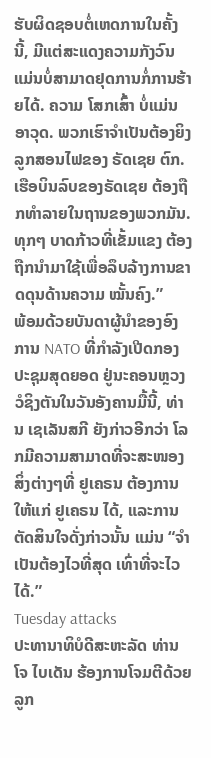ຮັບຜິດຊອບຕໍ່ເຫດການໃນຄັ້ງນີ້, ມີແຕ່ສະແດງຄວາມກັງວົນແມ່ນບໍ່ສາມາດຢຸດການກໍ່ການຮ້າຍໄດ້. ຄວາມ ໂສກເສົ້າ ບໍ່ແມ່ນອາວຸດ. ພວກເຮົາຈໍາເປັນຕ້ອງຍິງລູກສອນໄຟຂອງ ຣັດເຊຍ ຕົກ. ເຮືອບິນລົບຂອງຣັດເຊຍ ຕ້ອງຖືກທໍາລາຍໃນຖານຂອງພວກມັນ. ທຸກໆ ບາດກ້າວທີ່ເຂັ້ມແຂງ ຕ້ອງຖືກນໍາມາໃຊ້ເພື່ອລຶບລ້າງການຂາດດຸນດ້ານຄວາມ ໝັ້ນຄົງ.”
ພ້ອມດ້ວຍບັນດາຜູ້ນໍາຂອງອົງການ NATO ທີ່ກໍາລັງເປີດກອງປະຊຸມສຸດຍອດ ຢູ່ນະຄອນຫຼວງວໍຊິງຕັນໃນວັນອັງຄານມື້ນີ້, ທ່ານ ເຊເລັນສກີ ຍັງກ່າວອີກວ່າ ໂລກມີຄວາມສາມາດທີ່ຈະສະໜອງສິ່ງຕ່າງໆທີ່ ຢູເຄຣນ ຕ້ອງການ ໃຫ້ແກ່ ຢູເຄຣນ ໄດ້, ແລະການຕັດສິນໃຈດັ່ງກ່າວນັ້ນ ແມ່ນ “ຈໍາເປັນຕ້ອງໄວທີ່ສຸດ ເທົ່າທີ່ຈະໄວໄດ້.”
Tuesday attacks
ປະທານາທິບໍດີສະຫະລັດ ທ່ານ ໂຈ ໄບເດັນ ຮ້ອງການໂຈມຕີດ້ວຍລູກ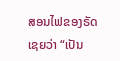ສອນໄຟຂອງຣັດເຊຍວ່າ “ເປັນ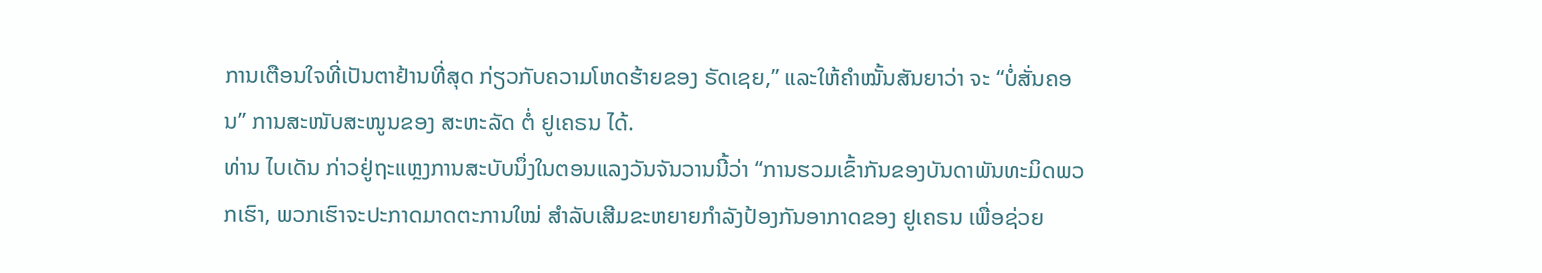ການເຕືອນໃຈທີ່ເປັນຕາຢ້ານທີ່ສຸດ ກ່ຽວກັບຄວາມໂຫດຮ້າຍຂອງ ຣັດເຊຍ,” ແລະໃຫ້ຄຳໝັ້ນສັນຍາວ່າ ຈະ “ບໍ່ສັ່ນຄອນ” ການສະໜັບສະໜູນຂອງ ສະຫະລັດ ຕໍ່ ຢູເຄຣນ ໄດ້.
ທ່ານ ໄບເດັນ ກ່າວຢູ່ຖະແຫຼງການສະບັບນຶ່ງໃນຕອນແລງວັນຈັນວານນີ້ວ່າ “ການຮວມເຂົ້າກັນຂອງບັນດາພັນທະມິດພວກເຮົາ, ພວກເຮົາຈະປະກາດມາດຕະການໃໝ່ ສໍາລັບເສີມຂະຫຍາຍກຳລັງປ້ອງກັນອາກາດຂອງ ຢູເຄຣນ ເພື່ອຊ່ວຍ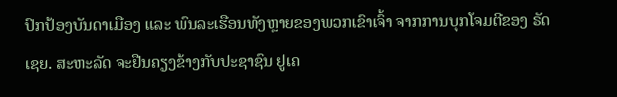ປົກປ້ອງບັນດາເມືອງ ແລະ ພົນລະເຮືອນທັງຫຼາຍຂອງພວກເຂົາເຈົ້າ ຈາກການບຸກໂຈມຕີຂອງ ຣັດເຊຍ. ສະຫະລັດ ຈະຢືນຄຽງຂ້າງກັບປະຊາຊົນ ຢູເຄ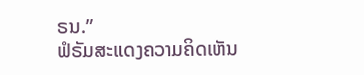ຣນ.”
ຟໍຣັມສະແດງຄວາມຄິດເຫັນ